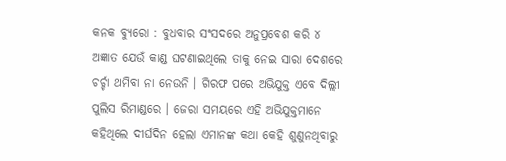କନକ ବ୍ୟୁରୋ : ବୁଧବାର ସଂସଦରେ ଅନୁପ୍ରବେଶ କରି ୪ ଅଜ୍ଞାତ ଯେଉଁ କାଣ୍ଡ ଘଟଣାଇଥିଲେ ତାକୁ ନେଇ ସାରା ଦେଶରେ ଚର୍ଚ୍ଚା ଥମିବା ନା ନେଉନି । ଗିରଫ ପରେ ଅଭିଯୁକ୍ତ ଏବେ ଦିଲ୍ଲୀ ପୁଲିସ ରିମାଣ୍ଡରେ । ଜେରା ସମୟରେ ଏହି ଅଭିଯୁକ୍ତମାନେ କହିଥିଲେ ଦୀର୍ଘଦିନ ହେଲା ଏମାନଙ୍କ କଥା କେହି ଶୁଣୁନଥିବାରୁ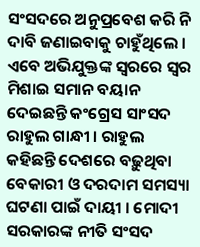ସଂସଦରେ ଅନୁପ୍ରବେଶ କରି ନି ଦାବି ଜଣାଇବାକୁ ଚାହୁଁଥିଲେ । ଏବେ ଅଭିଯୁକ୍ତଙ୍କ ସ୍ୱରରେ ସ୍ୱର ମିଶାଇ ସମାନ ବୟାନ ଦେଇଛନ୍ତି କଂଗ୍ରେସ ସାଂସଦ ରାହୁଲ ଗାନ୍ଧୀ । ରାହୁଲ କହିଛନ୍ତି ଦେଶରେ ବଢ଼ୁଥିବା ବେକାରୀ ଓ ଦରଦାମ ସମସ୍ୟା ଘଟଣା ପାଇଁ ଦାୟୀ । ମୋଦୀ ସରକାରଙ୍କ ନୀତି ସଂସଦ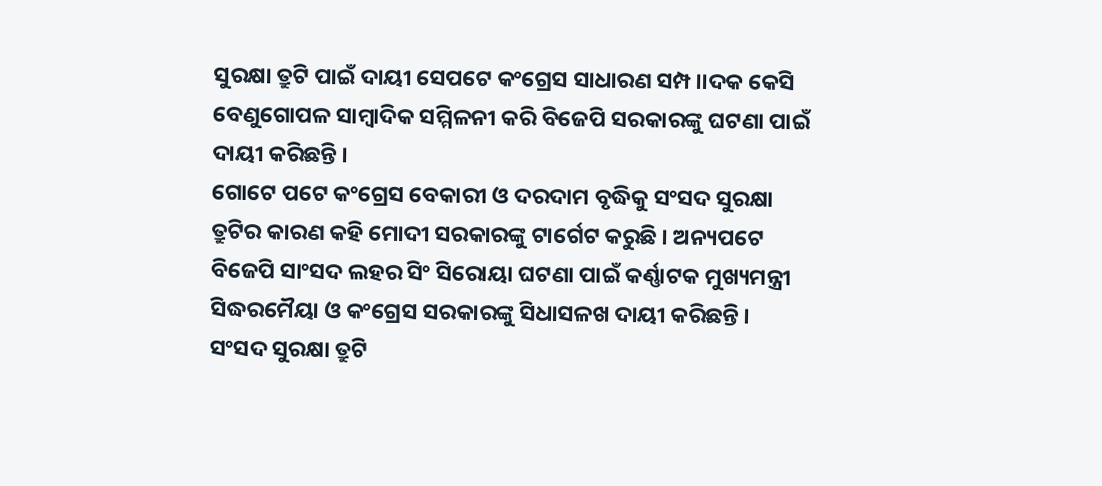ସୁରକ୍ଷା ତ୍ରୁଟି ପାଇଁ ଦାୟୀ ସେପଟେ କଂଗ୍ରେସ ସାଧାରଣ ସମ୍ପ।।ଦକ କେସି ବେଣୁଗୋପଳ ସାମ୍ବାଦିକ ସମ୍ମିଳନୀ କରି ବିଜେପି ସରକାରଙ୍କୁ ଘଟଣା ପାଇଁ ଦାୟୀ କରିଛନ୍ତି ।
ଗୋଟେ ପଟେ କଂଗ୍ରେସ ବେକାରୀ ଓ ଦରଦାମ ବୃଦ୍ଧିକୁ ସଂସଦ ସୁରକ୍ଷା ତ୍ରୁଟିର କାରଣ କହି ମୋଦୀ ସରକାରଙ୍କୁ ଟାର୍ଗେଟ କରୁଛି । ଅନ୍ୟପଟେ ବିଜେପି ସାଂସଦ ଲହର ସିଂ ସିରୋୟା ଘଟଣା ପାଇଁ କର୍ଣ୍ଣାଟକ ମୁଖ୍ୟମନ୍ତ୍ରୀ ସିଦ୍ଧରମୈୟା ଓ କଂଗ୍ରେସ ସରକାରଙ୍କୁ ସିଧାସଳଖ ଦାୟୀ କରିଛନ୍ତି ।
ସଂସଦ ସୁରକ୍ଷା ତ୍ରୁଟି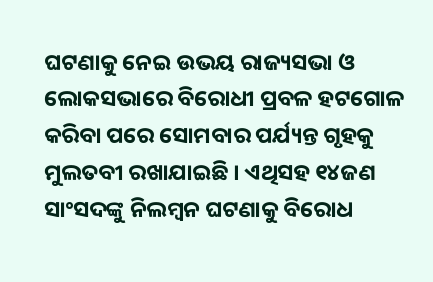ଘଟଣାକୁ ନେଇ ଉଭୟ ରାଜ୍ୟସଭା ଓ ଲୋକସଭାରେ ବିରୋଧୀ ପ୍ରବଳ ହଟଗୋଳ କରିବା ପରେ ସୋମବାର ପର୍ଯ୍ୟନ୍ତ ଗୃହକୁ ମୁଲତବୀ ରଖାଯାଇଛି । ଏଥିସହ ୧୪ଜଣ ସାଂସଦଙ୍କୁ ନିଲମ୍ବନ ଘଟଣାକୁ ବିରୋଧ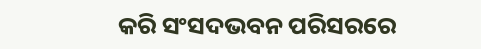କରି ସଂସଦଭବନ ପରିସରରେ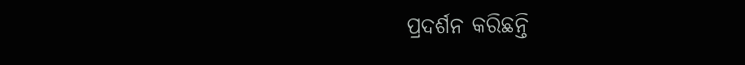ପ୍ରଦର୍ଶନ କରିଛନ୍ତି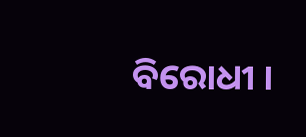ବିରୋଧୀ ।